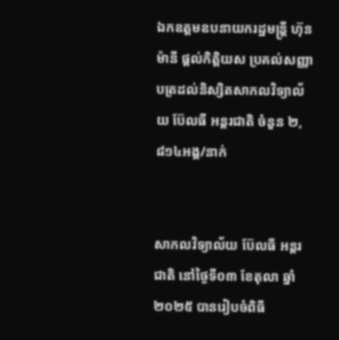ឯកឧត្តមឧបនាយករដ្ឋមន្ត្រី ហ៊ុន ម៉ានី ផ្តល់កិត្តិយស ប្រគល់សញ្ញាបត្រដល់និស្សិតសាកលវិទ្យាល័យ ប៊ែលធី អន្តរជាតិ ចំនួន ២,៨១៤អង្គ/នាក់


សាកលវិទ្យាល័យ ប៊ែលធី អន្តរជាតិ នៅថ្ងៃទី០៣ ខែតុលា ឆ្នាំ២០២៥ បានរៀបចំពិធី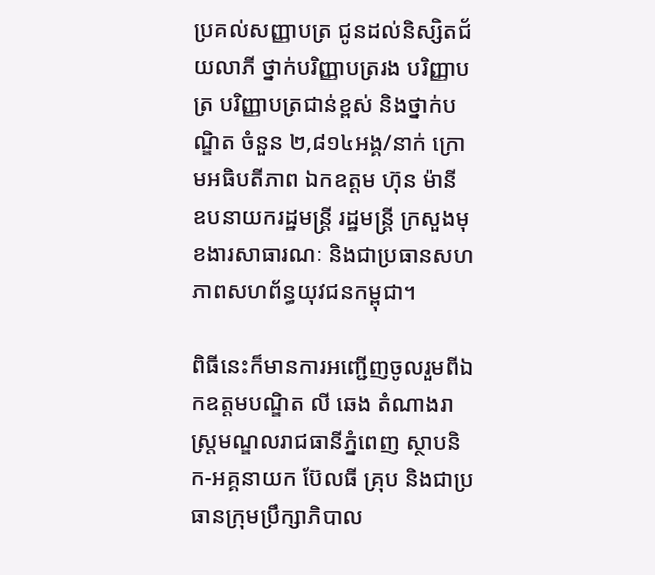ប្រគល់សញ្ញាបត្រ ជូនដល់និស្សិតជ័យលាភី ថ្នាក់បរិញ្ញាបត្ររង បរិញ្ញាបត្រ បរិញ្ញាបត្រជាន់ខ្ពស់ និងថ្នាក់បណ្ឌិត ចំនួន ២,៨១៤អង្គ/នាក់ ក្រោមអធិបតីភាព ឯកឧត្តម ហ៊ុន ម៉ានី ឧបនាយករដ្ឋមន្ត្រី រដ្ឋមន្ត្រី ក្រសួងមុខងារសាធារណៈ និងជាប្រធានសហភាពសហព័ន្ធយុវជនកម្ពុជា។

ពិធីនេះក៏មានការអញ្ជើញចូលរួមពីឯកឧត្តមបណ្ឌិត លី ឆេង តំណាងរាស្ត្រមណ្ឌលរាជធានីភ្នំពេញ ស្ថាបនិក-អគ្គនាយក ប៊ែលធី គ្រុប និងជាប្រធានក្រុមប្រឹក្សាភិបាល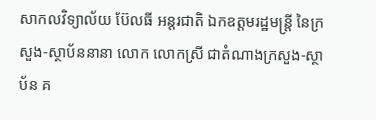សាកលវិទ្យាល័យ ប៊ែលធី អន្តរជាតិ ឯកឧត្តមរដ្ឋមន្ត្រី នៃក្រសួង-ស្ថាប័ននានា លោក លោកស្រី ជាតំណាងក្រសួង-ស្ថាប័ន គ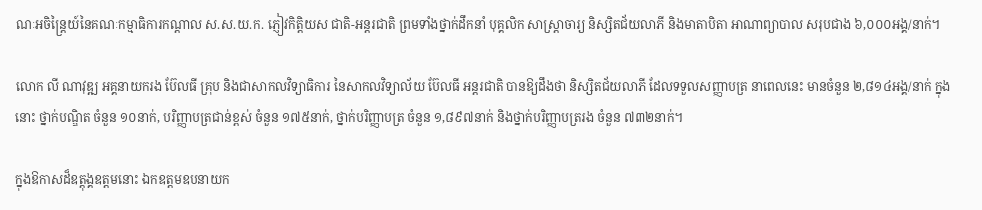ណៈអចិន្ត្រៃយ៍នៃគណៈកម្មាធិការកណ្តាល ស.ស.យ.ក. ភ្ញៀវកិត្តិយស ជាតិ-អន្តរជាតិ ព្រមទាំងថ្នាក់ដឹកនាំ បុគ្គលិក សាស្ត្រាចារ្យ និស្សិតជ័យលាភី និងមាតាបិតា អាណាព្យាបាល សរុបជាង ៦,០០០អង្គ/នាក់។

លោក លី ណាវុឌ្ឍ អគ្គនាយករង ប៊ែលធី គ្រុប និងជាសាកលវិទ្យាធិការ នៃសាកលវិទ្យាល័យ ប៊ែលធី អន្តរជាតិ បានឱ្យដឹងថា និស្សិតជ័យលាភី ដែលទទួលសញ្ញាបត្រ នាពេលនេះ មានចំនួន ២,៨១៤អង្គ/នាក់ ក្នុងនោះ ថ្នាក់បណ្ឌិត ចំនួន ១០នាក់, បរិញ្ញាបត្រជាន់ខ្ពស់ ចំនួន ១៧៥នាក់, ថ្នាក់បរិញ្ញាបត្រ ចំនួន ១,៨៩៧នាក់ និងថ្នាក់បរិញ្ញាបត្ររង ចំនួន ៧៣២នាក់។

ក្នុងឱកាសដ៏ឧត្តុង្គឧត្តមនោះ ឯកឧត្តមឧបនាយក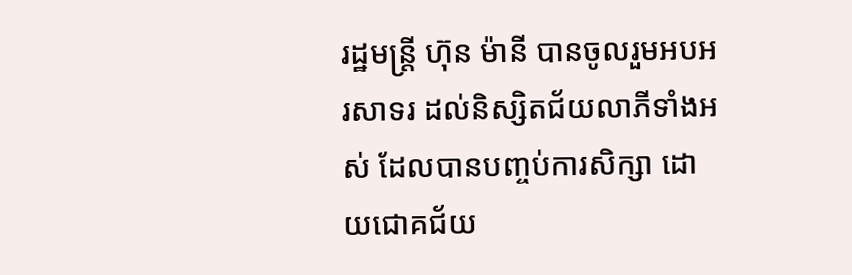រដ្ឋមន្ត្រី ហ៊ុន ម៉ានី បានចូលរួមអបអរសាទរ ដល់និស្សិតជ័យលាភីទាំងអស់ ដែលបានបញ្ចប់ការសិក្សា ដោយជោគជ័យ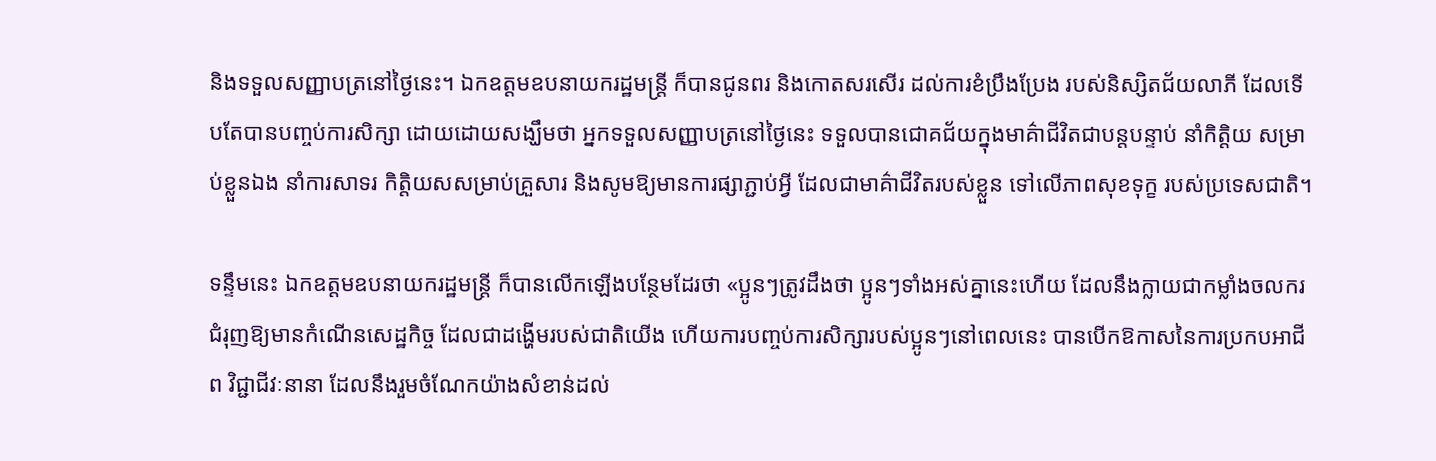និងទទួលសញ្ញាបត្រនៅថ្ងៃនេះ។ ឯកឧត្តមឧបនាយករដ្ឋមន្ត្រី ក៏បានជូនពរ និងកោតសរសើរ ដល់ការខំប្រឹងប្រែង របស់និស្សិតជ័យលាភី ដែលទើបតែបានបញ្ចប់ការសិក្សា ដោយដោយសង្ឃឹមថា អ្នកទទួលសញ្ញាបត្រនៅថ្ងៃនេះ ទទួលបានជោគជ័យក្នុងមាគ៌ាជីវិតជាបន្តបន្ទាប់ នាំកិត្តិយ សម្រាប់ខ្លួនឯង នាំការសាទរ កិតិ្តយសសម្រាប់គ្រួសារ និងសូមឱ្យមានការផ្សាភ្ជាប់អ្វី ដែលជាមាគ៌ាជីវិតរបស់ខ្លួន ទៅលើភាពសុខទុក្ខ របស់ប្រទេសជាតិ។

ទន្ទឹមនេះ ឯកឧត្តមឧបនាយករដ្ឋមន្ត្រី ក៏បានលើកឡើងបន្ថែមដែរថា «ប្អូនៗត្រូវដឹងថា ប្អូនៗទាំងអស់គ្នានេះហើយ ដែលនឹងក្លាយជាកម្លាំងចលករ ជំរុញឱ្យមានកំណើនសេដ្ឋកិច្ច ដែលជាដង្ហើមរបស់ជាតិយើង ហើយការបញ្ចប់ការសិក្សារបស់ប្អូនៗនៅពេលនេះ បានបើកឱកាសនៃការប្រកបអាជីព វិជ្ជាជីវៈនានា ដែលនឹងរួមចំណែកយ៉ាងសំខាន់ដល់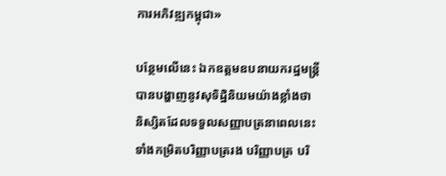ការអភិវឌ្ឍកម្ពុជា»

បន្ថែមលើនេះ ឯកឧត្តមឧបនាយករដ្ឋមន្ត្រី បានបង្ហាញនូវសុទិដ្ឋិនិយមយ៉ាងខ្លាំងថា និស្សិតដែលទទួលសញ្ញាបត្រនាពេលនេះ ទាំងកម្រិតបរិញ្ញាបត្ររង បរិញ្ញាបត្រ បរិ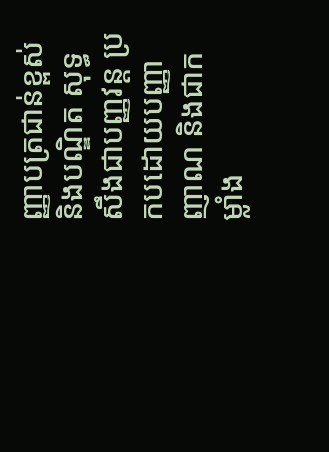ញ្ញាបត្រជាន់ខ្ពស់ និងបណ្ឌិត សុទ្ធសឹងជាបញ្ញវន្ត ប្រកបដោយបញ្ញាញាណ និងជាកម្លាំង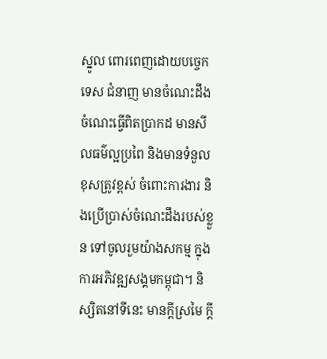ស្នូល ពោរពេញដោយបច្ចេកទេស ជំនាញ មានចំណេះដឹង ចំណេះធ្វើពិតប្រាកដ មានសីលធម៌ល្អប្រពៃ និងមានទំនួលខុសត្រូវខ្ពស់ ចំពោះការងារ និងប្រើប្រាស់ចំណេះដឹងរបស់ខ្លួន ទៅចូលរួមយ៉ាងសកម្ម ក្នុងការអភិវឌ្ឍសង្គមកម្ពុជា។ និស្សិតនៅទីនេះ មានក្តីស្រមៃ ក្តី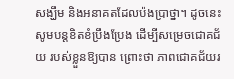សង្ឃឹម និងអនាគតដែលប៉ងប្រាថ្នា។ ដូចនេះ សូមបន្តខិតខំប្រឹងប្រែង ដើម្បីសម្រេចជោគជ័យ របស់ខ្លួនឱ្យបាន ព្រោះថា ភាពជោគជ័យរ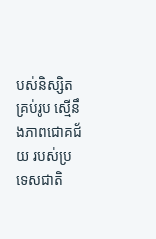បស់និស្សិតគ្រប់រូប ស្មើនឹងភាពជោគជ័យ របស់ប្រទេសជាតិ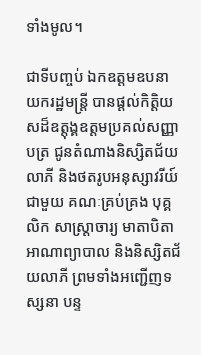ទាំងមូល។

ជាទីបញ្ចប់ ឯកឧត្តមឧបនាយករដ្ឋមន្ត្រី បានផ្តល់កិត្តិយសដ៏ឧត្តុង្គឧត្តមប្រគល់សញ្ញាបត្រ ជូនតំណាងនិស្សិតជ័យលាភី និងថតរូបអនុស្សាវរីយ៍ជាមួយ គណៈគ្រប់គ្រង បុគ្គលិក សាស្ត្រាចារ្យ មាតាបិតា អាណាព្យាបាល និងនិស្សិតជ័យលាភី ព្រមទាំងអញ្ជើញទស្សនា បន្ទ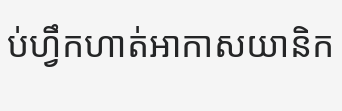ប់ហ្វឹកហាត់អាកាសយានិក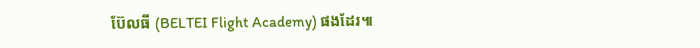ប៊ែលធី (BELTEI Flight Academy) ផងដែរ៕